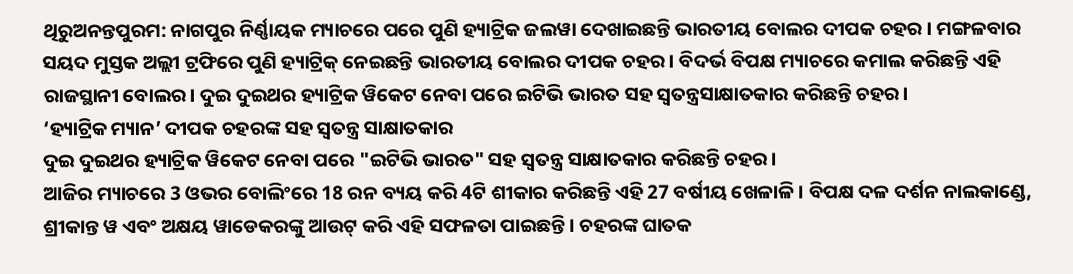ଥିରୁଅନନ୍ତପୁରମ: ନାଗପୁର ନିର୍ଣ୍ଣାୟକ ମ୍ୟାଚରେ ପରେ ପୁଣି ହ୍ୟାଟ୍ରିକ ଜଲୱା ଦେଖାଇଛନ୍ତି ଭାରତୀୟ ବୋଲର ଦୀପକ ଚହର । ମଙ୍ଗଳବାର ସୟଦ ମୁସ୍ତକ ଅଲ୍ଲୀ ଟ୍ରଫିରେ ପୁଣି ହ୍ୟାଟ୍ରିକ୍ ନେଇଛନ୍ତି ଭାରତୀୟ ବୋଲର ଦୀପକ ଚହର । ବିଦର୍ଭ ବିପକ୍ଷ ମ୍ୟାଚରେ କମାଲ କରିଛନ୍ତି ଏହି ରାଜସ୍ଥାନୀ ବୋଲର। ଦୁଇ ଦୁଇଥର ହ୍ୟାଟ୍ରିକ ୱିକେଟ ନେବା ପରେ ଇଟିଭି ଭାରତ ସହ ସ୍ବତନ୍ତ୍ରସାକ୍ଷାତକାର କରିଛନ୍ତି ଚହର ।
‘ହ୍ୟାଟ୍ରିକ ମ୍ୟାନ’ ଦୀପକ ଚହରଙ୍କ ସହ ସ୍ବତନ୍ତ୍ର ସାକ୍ଷାତକାର
ଦୁଇ ଦୁଇଥର ହ୍ୟାଟ୍ରିକ ୱିକେଟ ନେବା ପରେ "ଇଟିଭି ଭାରତ" ସହ ସ୍ବତନ୍ତ୍ର ସାକ୍ଷାତକାର କରିଛନ୍ତି ଚହର।
ଆଜିର ମ୍ୟାଚରେ 3 ଓଭର ବୋଲିଂରେ 18 ରନ ବ୍ୟୟ କରି 4ଟି ଶୀକାର କରିଛନ୍ତି ଏହି 27 ବର୍ଷୀୟ ଖେଳାଳି । ବିପକ୍ଷ ଦଳ ଦର୍ଶନ ନାଲକାଣ୍ଡେ, ଶ୍ରୀକାନ୍ତ ୱ ଏବଂ ଅକ୍ଷୟ ୱାଡେକରଙ୍କୁ ଆଉଟ୍ କରି ଏହି ସଫଳତା ପାଇଛନ୍ତି । ଚହରଙ୍କ ଘାତକ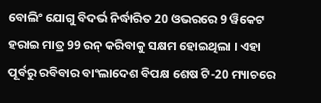ବୋଲିଂ ଯୋଗୁ ବିଦର୍ଭ ନିର୍ଦ୍ଧାରିତ 20 ଓଭରରେ 9 ୱିକେଟ ହରାଇ ମାତ୍ର 99 ରନ୍ କରିବାକୁ ସକ୍ଷମ ହୋଇଥିଲା । ଏହା ପୂର୍ବରୁ ରବିବାର ବାଂଲାଦେଶ ବିପକ୍ଷ ଶେଷ ଟି-20 ମ୍ୟାଚରେ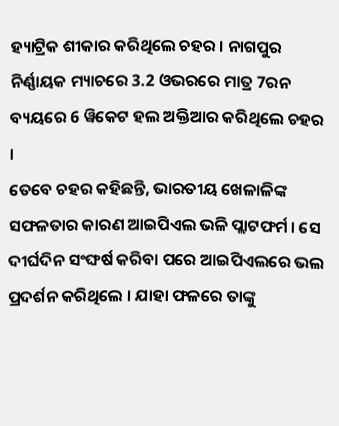ହ୍ୟାଟ୍ରିକ ଶୀକାର କରିଥିଲେ ଚହର । ନାଗପୁର ନିର୍ଣ୍ଣାୟକ ମ୍ୟାଚରେ 3.2 ଓଭରରେ ମାତ୍ର 7ରନ ବ୍ୟୟରେ 6 ୱିକେଟ ହଲ ଅକ୍ତିଆର କରିଥିଲେ ଚହର ।
ତେବେ ଚହର କହିଛନ୍ତି, ଭାରତୀୟ ଖେଳାଳିଙ୍କ ସଫଳତାର କାରଣ ଆଇପିଏଲ ଭଳି ପ୍ଲାଟଫର୍ମ । ସେ ଦୀର୍ଘଦିନ ସଂଙ୍ଘର୍ଷ କରିବା ପରେ ଆଇପିଏଲରେ ଭଲ ପ୍ରଦର୍ଶନ କରିଥିଲେ । ଯାହା ଫଳରେ ତାଙ୍କୁ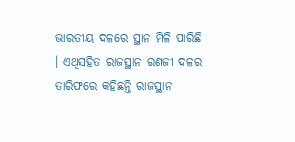ଭାରତୀୟ ଦଳରେ ସ୍ଥାନ ମିଳି ପାରିଛି । ଏଥିସହିତ ରାଜସ୍ଥାନ ରଣଜୀ ଦଳର ତାରିଫରେ କହିଛନ୍ତି ରାଜସ୍ଥାନ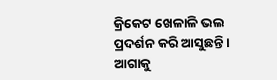କ୍ରିକେଟ ଖେଳାଳି ଭଲ ପ୍ରଦର୍ଶନ କରି ଆସୁଛନ୍ତି । ଆଗାକୁ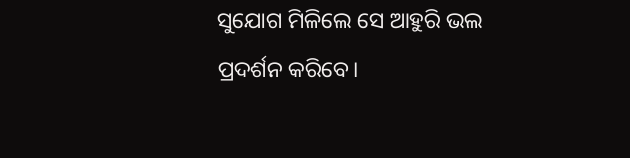ସୁଯୋଗ ମିଳିଲେ ସେ ଆହୁରି ଭଲ ପ୍ରଦର୍ଶନ କରିବେ।